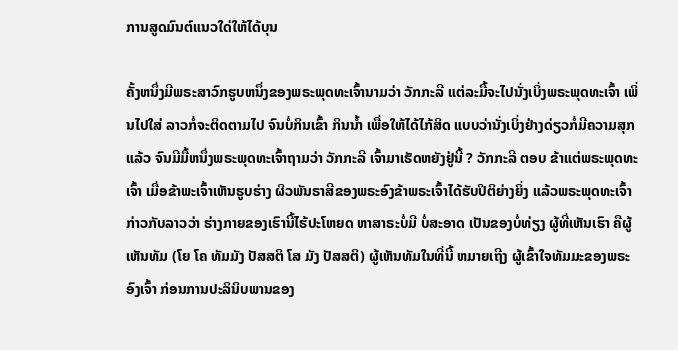ການສູດມົນຕ໌ແນວໃດ່ໃຫ້ໄດ້ບຸນ

ຄັ້ງຫນຶ່ງມີພຣະສາວົກຮູບຫນຶ່ງຂອງພຣະພຸດທະເຈົ້ານາມວ່າ ວັກກະລີ ແຕ່ລະມື້ຈະໄປນັ່ງເບິ່ງພຣະພຸດທະເຈົ້າ ເພິ່ນໄປໃສ່ ລາວກໍ່ຈະຕິດຕາມໄປ ຈົນບໍ່ກິນເຂົ້າ ກິນນ້ຳ ເພື່ອໃຫ້ໄດ້ໄກ້ສິດ ແບບວ່ານັ່ງເບິ່ງຢ່າງດ່ຽວກໍ່ມີຄວາມສຸກແລ້ວ ຈົນມີມື້ຫນຶ່ງພຣະພຸດທະເຈົ້າຖາມວ່າ ວັກກະລີ ເຈົ້າມາເຮັດຫຍັງຢູ່ນີ້ ? ວັກກະລີ ຕອບ ຂ້າແຕ່ພຣະພຸດທະເຈົ້າ ເມື່ອຂ້າພະເຈົ້າເຫັນຮູບຮ່າງ ຜິວພັນຣາສີຂອງພຣະອົງຂ້າພຣະເຈົ້າໄດ້ຮັບປິຕິຍ່າງຍິ່ງ ແລ້ວພຣະພຸດທະເຈົ້າກ່າວກັບລາວວ່າ ຮ່າງກາຍຂອງເຮົານີ້ໄຮ້ປະໂຫຍດ ຫາສາຣະບໍ່ມີ ບໍ່ສະອາດ ເປັນຂອງບໍ່ທ່ຽງ ຜູ້ທີ່ເຫັນເຮົາ ຄືຜູ້ເຫັນທັມ (ໂຍ ໂຄ ທັມມັງ ປັສສຕິ ໂສ ມັງ ປັສສຕິ) ຜູ້ເຫັນທັມໃນທີ່ນີ້ ຫມາຍເຖີງ ຜູ້ເຂົ້າໃຈທັມມະຂອງພຣະອົງເຈົ້າ ກ່ອນການປະລິນິບພານຂອງ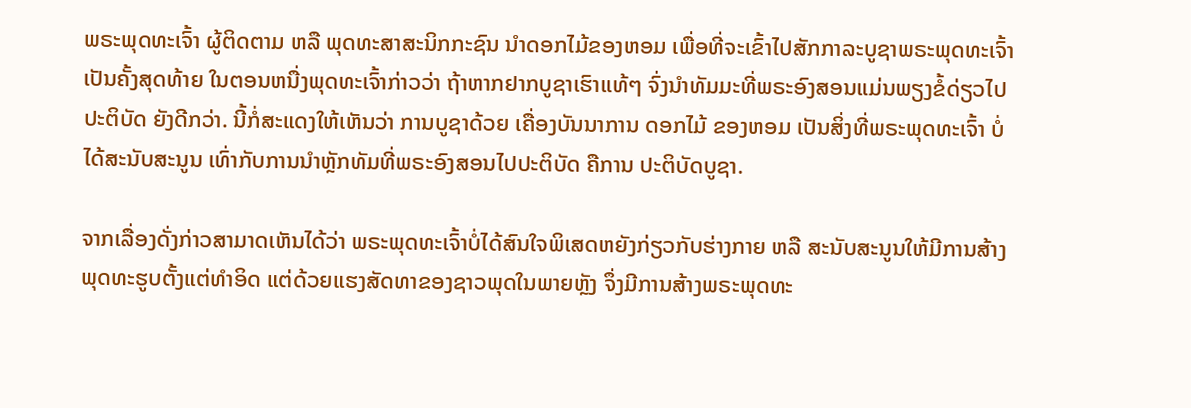ພຣະພຸດທະເຈົ້າ ຜູ້ຕິດຕາມ ຫລື ພຸດທະສາສະນິກກະຊົນ ນຳດອກໄມ້ຂອງຫອມ ເພື່ອທີ່ຈະເຂົ້າໄປສັກກາລະບູຊາພຣະພຸດທະເຈົ້າເປັນຄັ້ງສຸດທ້າຍ ໃນຕອນຫນື່ງພຸດທະເຈົ້າກ່າວວ່າ ຖ້າຫາກຢາກບູຊາເຮົາແທ້ໆ ຈົ່ງນຳທັມມະທີ່ພຣະອົງສອນແມ່ນພຽງຂໍ້ດ່ຽວໄປປະຕິບັດ ຍັງດີກວ່າ. ນີ້ກໍ່ສະແດງໃຫ້ເຫັນວ່າ ການບູຊາດ້ວຍ ເຄື່ອງບັນນາການ ດອກໄມ້ ຂອງຫອມ ເປັນສິ່ງທີ່ພຣະພຸດທະເຈົ້າ ບໍ່ໄດ້ສະນັບສະນູນ ເທົ່າກັບການນຳຫຼັກທັມທີ່ພຣະອົງສອນໄປປະຕິບັດ ຄືການ ປະຕິບັດບູຊາ.

ຈາກເລື່ອງດັ່ງກ່າວສາມາດເຫັນໄດ້ວ່າ ພຣະພຸດທະເຈົ້າບໍ່ໄດ້ສົນໃຈພິເສດຫຍັງກ່ຽວກັບຮ່າງກາຍ ຫລື ສະນັບສະນູນໃຫ້ມີການສ້າງພຸດທະຮູບຕັ້ງແຕ່ທຳອິດ ແຕ່ດ້ວຍແຮງສັດທາຂອງຊາວພຸດໃນພາຍຫຼັງ ຈຶ່ງມີການສ້າງພຣະພຸດທະ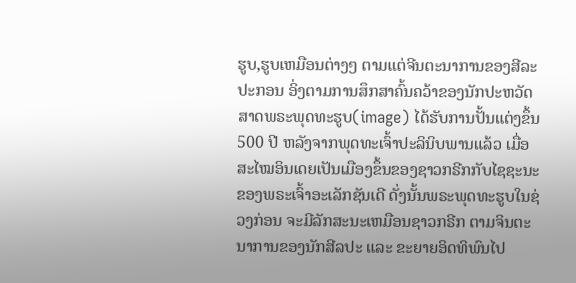ຮູບ,ຮູບເຫມືອນຕ່າງໆ ຕາມແຕ່ຈີນຕະນາການຂອງສີລະປະກອນ ອິ່ງຕາມການສຶກສາຄົ້ນຄວ້າຂອງນັກປະຫວັດສາດພຣະພຸດທະຮູບ(image) ໄດ້ຮັບການປັ້ນແຕ່ງຂຶ້ນ 500 ປີ ຫລັງຈາກພຸດທະເຈົ້າປະລິນິບພານແລ້ວ ເມື່ອສະໄໝອິນເດຍເປັນເມືອງຂຶ້ນຂອງຊາວກຣີກກັບໄຊຊະນະຂອງພຣະເຈົ້າອະເລັກຊັນເດີ ດັ່ງນັ້ນພຣະພຸດທະຮູບໃນຊ່ວງກ່ອນ ຈະມີລັກສະນະເຫມືອນຊາວກຣີກ ຕາມຈິນຕະນາການຂອງນັກສີລປະ ແລະ ຂະຍາຍອິດທິພົນໄປ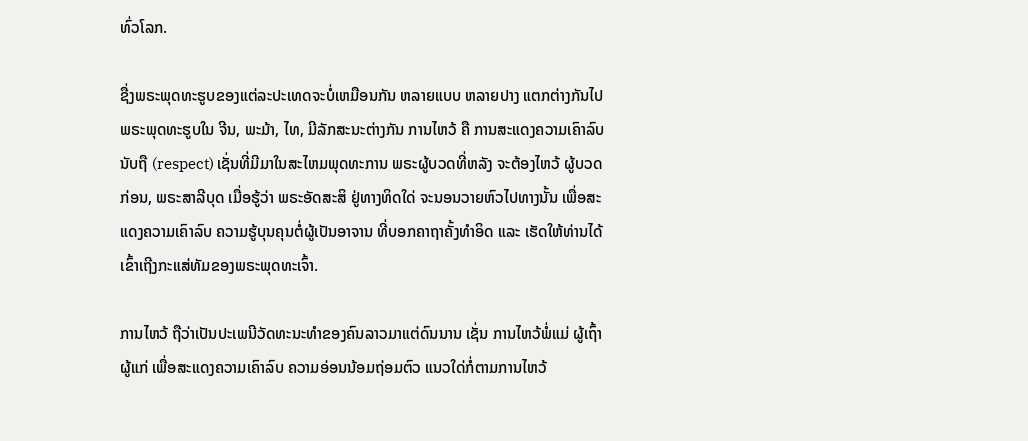ທົ່ວໂລກ.

ຊື່ງພຣະພຸດທະຮູບຂອງແຕ່ລະປະເທດຈະບໍ່ເຫມືອນກັນ ຫລາຍແບບ ຫລາຍປາງ ແຕກຕ່າງກັນໄປ ພຣະພຸດທະຮູບໃນ ຈີນ, ພະມ້າ, ໄທ, ມີລັກສະນະຕ່າງກັນ ການໄຫວ້ ຄື ການສະແດງຄວາມເຄົາລົບນັບຖື (respect) ເຊັ່ນທີ່ມີມາໃນສະໄຫມພຸດທະການ ພຣະຜູ້ບວດທີ່ຫລັງ ຈະຕ້ອງໄຫວ້ ຜູ້ບວດກ່ອນ, ພຣະສາລີບຸດ ເມື່ອຮູ້ວ່າ ພຣະອັດສະສິ ຢູ່ທາງທິດໃດ່ ຈະນອນວາຍຫົວໄປທາງນັ້ນ ເພື່ອສະແດງຄວາມເຄົາລົບ ຄວາມຮູ້ບຸນຄຸນຕໍ່ຜູ້ເປັນອາຈານ ທີ່ບອກຄາຖາຄັ້ງທຳອິດ ແລະ ເຮັດໃຫ້ທ່ານໄດ້ເຂົ້າເຖີງກະແສ່ທັມຂອງພຣະພຸດທະເຈົ້າ.

ການໄຫວ້ ຖືວ່າເປັນປະເພນີວັດທະນະທຳຂອງຄົນລາວມາແຕ່ດົນນານ ເຊັ່ນ ການໄຫວ້ພໍ່ແມ່ ຜູ້ເຖົ້າຜູ້ແກ່ ເພື່ອສະແດງຄວາມເຄົາລົບ ຄວາມອ່ອນນ້ອມຖ່ອມຕົວ ແນວໃດ່ກໍ່ຕາມການໄຫວ້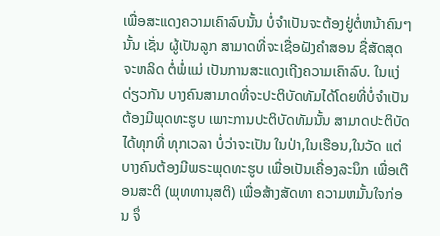ເພື່ອສະແດງຄວາມເຄົາລົບນັ້ນ ບໍ່ຈຳເປັນຈະຕ້ອງຢູ່ຕໍ່ຫນ້າຄົນໆນັ້ນ ເຊັ່ນ ຜູ້ເປັນລູກ ສາມາດທີ່ຈະເຊື່ອຝັງຄຳສອນ ຊື່ສັດສຸດຈະຫລິດ ຕໍ່ພໍ່ແມ່ ເປັນການສະແດງເຖີງຄວາມເຄົາລົບ. ໃນແງ່ດ່ຽວກັນ ບາງຄົນສາມາດທີ່ຈະປະຕິບັດທັມໄດ້ໂດຍທີ່ບໍ່ຈຳເປັນຕ້ອງມີພຸດທະຮູບ ເພາະການປະຕິບັດທັມນັ້ນ ສາມາດປະຕິບັດໄດ້ທຸກທີ່ ທຸກເວລາ ບໍ່ວ່າຈະເປັນ ໃນປ່າ,ໃນເຮືອນ,ໃນວັດ ແຕ່ບາງຄົນຕ້ອງມີພຣະພຸດທະຮູບ ເພື່ອເປັນເຄື່ອງລະນຶກ ເພື່ອເຕືອນສະຕິ (ພຸທທານຸສຕິ) ເພື່ອສ້າງສັດທາ ຄວາມຫມັ້ນໃຈກ່ອນ ຈຶ່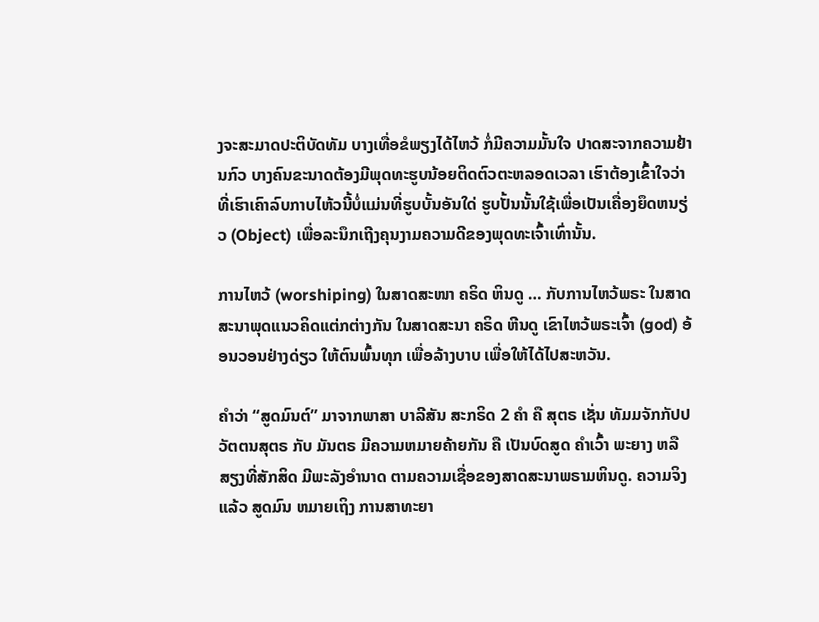ງຈະສະມາດປະຕິບັດທັມ ບາງເທື່ອຂໍພຽງໄດ້ໄຫວ້ ກໍ່ມີຄວາມມັ້ນໃຈ ປາດສະຈາກຄວາມຢ້ານກົວ ບາງຄົນຂະນາດຕ້ອງມີພຸດທະຮູບນ້ອຍຕິດຕົວຕະຫລອດເວລາ ເຮົາຕ້ອງເຂົ້າໃຈວ່າທີ່ເຮົາເຄົາລົບກາບໄຫ້ວນີ້ບໍ່ແມ່ນທີ່ຮູບບັ້ນອັນໃດ່ ຮູບປັ້ນນັ້ນໃຊ້ເພື່ອເປັນເຄື່ອງຍຶດຫນຽ່ວ (Object) ເພື່ອລະນຶກເຖີງຄຸນງາມຄວາມດີຂອງພຸດທະເຈົ້າເທົ່ານັ້ນ.

ການໄຫວ້ (worshiping) ໃນສາດສະໜາ ຄຣິດ ຫິນດູ … ກັບການໄຫວ້ພຣະ ໃນສາດສະນາພຸດແນວຄິດແຕ່ກຕ່າງກັນ ໃນສາດສະນາ ຄຣິດ ຫີນດູ ເຂົາໄຫວ້ພຣະເຈົ້າ (god) ອ້ອນວອນຢ່າງດ່ຽວ ໃຫ້ຕົນພົ້ນທຸກ ເພື່ອລ້າງບາບ ເພື່ອໃຫ້ໄດ້ໄປສະຫວັນ.

ຄຳວ່າ “ສູດມົນຕ໌” ມາຈາກພາສາ ບາລີສັນ ສະກຣິດ 2 ຄຳ ຄື ສຸຕຣ ເຊັ່ນ ທັມມຈັກກັປປວັຕຕນສຸຕຣ ກັບ ມັນຕຣ ມີຄວາມຫມາຍຄ້າຍກັນ ຄື ເປັນບົດສູດ ຄຳເວົ້າ ພະຍາງ ຫລື ສຽງທີ່ສັກສິດ ມີພະລັງອຳນາດ ຕາມຄວາມເຊື່ອຂອງສາດສະນາພຣາມຫິນດູ. ຄວາມຈິງແລ້ວ ສູດມົນ ຫມາຍເຖິງ ການສາທະຍາ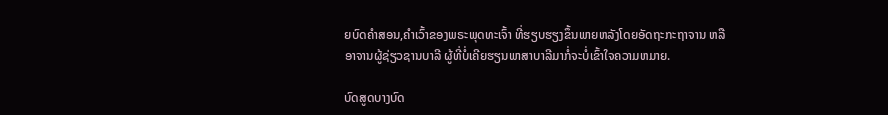ຍບົດຄຳສອນ,ຄຳເວົ້າຂອງພຣະພຸດທະເຈົ້າ ທີ່ຮຽບຮຽງຂຶ້ນພາຍຫລັງໂດຍອັດຖະກະຖາຈານ ຫລື ອາຈານຜູ້ຊ່ຽວຊານບາລີ ຜູ້ທີ່ບໍ່ເຄີຍຮຽນພາສາບາລີມາກໍ່ຈະບໍ່ເຂົ້າໃຈຄວາມຫມາຍ.

ບົດສູດບາງບົດ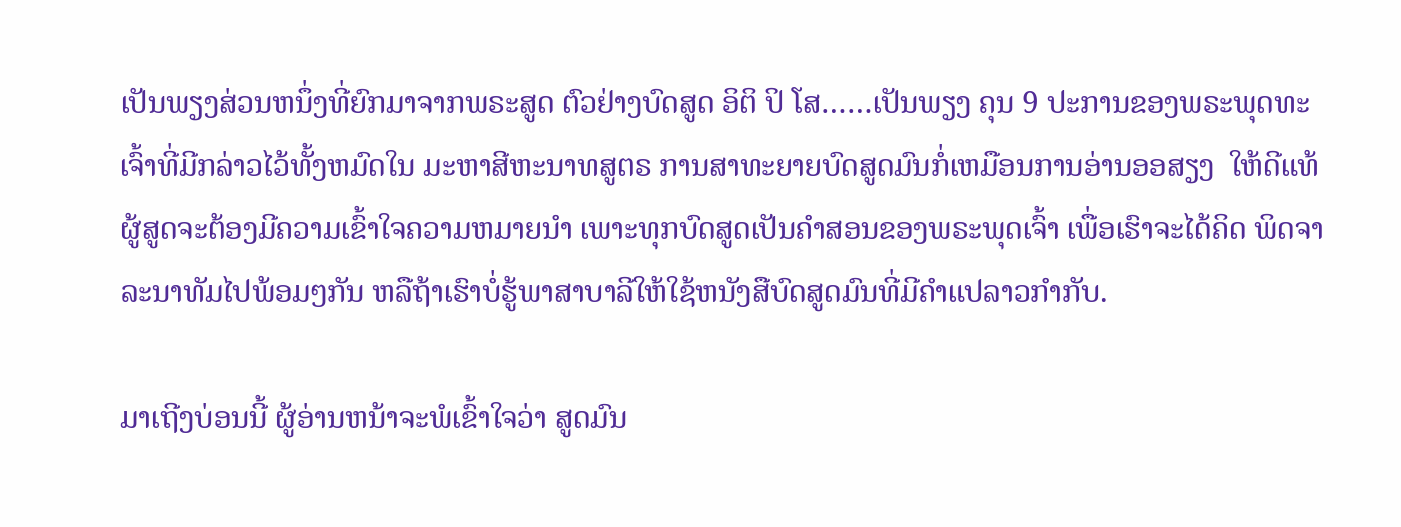ເປັນພຽງສ່ວນຫນຶ່ງທີ່ຍົກມາຈາກພຣະສູດ ຕົວຢ່າງບົດສູດ ອິຕິ ປິ ໂສ……ເປັນພຽງ ຄຸນ 9 ປະການຂອງພຣະພຸດທະເຈົ້າທີ່ມີກລ່າວໄວ້ທັ້ງຫມົດໃນ ມະຫາສີຫະນາທສູຕຣ ການສາທະຍາຍບົດສູດມົນກໍ່ເຫມືອນການອ່ານອອສຽງ  ໃຫ້ດີແທ້ ຜູ້ສູດຈະຕ້ອງມີຄວາມເຂົ້າໃຈຄວາມຫມາຍນຳ ເພາະທຸກບົດສູດເປັນຄຳສອນຂອງພຣະພຸດເຈົ້າ ເພື່ອເຮົາຈະໄດ້ຄິດ ພິດຈາລະນາທັມໄປພ້ອມໆກັນ ຫລືຖ້າເຮົາບໍ່ຮູ້ພາສາບາລີໃຫ້ໃຊ້ຫນັງສືບົດສູດມົນທີ່ມີຄຳແປລາວກຳກັບ.

ມາເຖີງບ່ອນນີ້ ຜູ້ອ່ານຫນ້າຈະພໍເຂົ້າໃຈວ່າ ສູດມົນ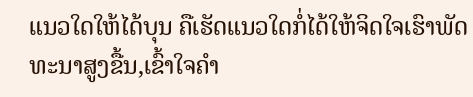ແນວໃດໃຫ້ໄດ້ບຸນ ຄືເຮັດແນວໃດກໍ່ໄດ້ໃຫ້ຈິດໃຈເຮົາພັດທະນາສູງຂື້ນ,ເຂົ້າໃຈຄຳ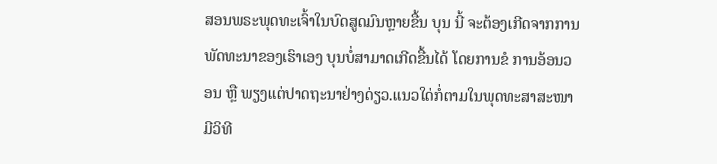ສອນພຣະພຸດທະເຈົ້າໃນບົດສູດມົນຫຼາຍຂື້ນ ບຸນ ນີ້ ຈະຕ້ອງເກີດຈາກການພັດທະນາຂອງເຮົາເອງ ບຸນບໍ່ສາມາດເກີດຂື້ນໄດ້ ໂດຍການຂໍ ການອ້ອນວອນ ຫຼື ພຽງແຕ່ປາດຖະນາຢ່າງດ່ຽວ.ແນວໃດ່ກໍ່ຕາມໃນພຸດທະສາສະໜາ ມີວິທີ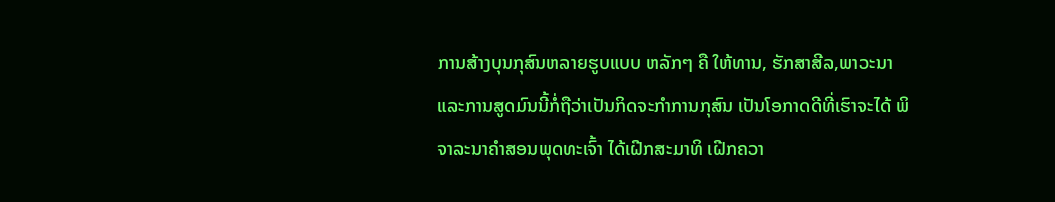ການສ້າງບຸນກຸສົນຫລາຍຮູບແບບ ຫລັກໆ ຄື ໃຫ້ທານ, ຮັກສາສີລ,ພາວະນາ ແລະການສູດມົນນີ້ກໍ່ຖືວ່າເປັນກິດຈະກຳການກຸສົນ ເປັນໂອກາດດີທີ່ເຮົາຈະໄດ້ ພິຈາລະນາຄຳສອນພຸດທະເຈົ້າ ໄດ້ເຝີກສະມາທິ ເຝີກຄວາ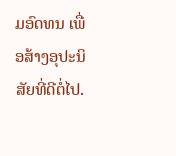ມອົດທນ ເພື່ອສ້າງອຸປະນິສັຍທີ່ດີຕໍ່ໄປ.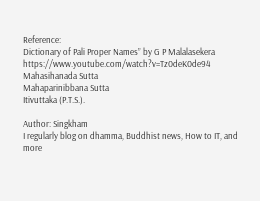Reference:
Dictionary of Pali Proper Names” by G P Malalasekera
https://www.youtube.com/watch?v=Tz0deK0de94
Mahasihanada Sutta
Mahaparinibbana Sutta
Itivuttaka (P.T.S.).

Author: Singkham
I regularly blog on dhamma, Buddhist news, How to IT, and more